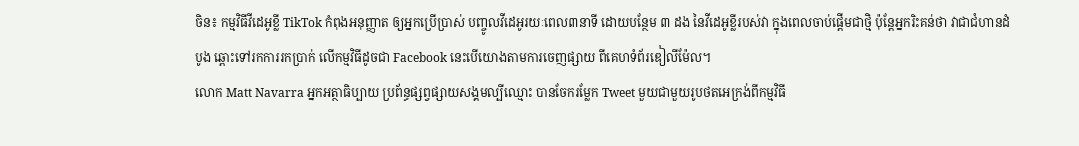ចិន៖ កម្មវិធីវីដេអូខ្លី TikTok កំពុងអនុញ្ញាត ឲ្យអ្នកប្រើប្រាស់ បញ្ចូលវីដេអូរយៈពេល៣នាទី ដោយបន្ថែម ៣ ដង នៃវីដេអូខ្លីរបស់វា ក្នុងពេលចាប់ផ្តើមជាថ្មិ ប៉ុន្តែអ្នករិះគន់ថា វាជាជំហានដំបូង ឆ្ពោះទៅរកការរកប្រាក់ លើកម្មវិធីដូចជា Facebook នេះបើយោងតាមការចេញផ្សាយ ពីគេហទំព័រឌៀលីម៉ែល។
លោក Matt Navarra អ្នកអត្ថាធិប្បាយ ប្រព័ន្ធផ្សព្វផ្សាយសង្គមល្បីឈ្មោះ បានចែករម្លែក Tweet មួយជាមួយរូបថតអេក្រង់ពីកម្មវិធី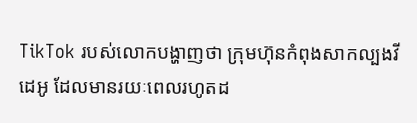TikTok របស់លោកបង្ហាញថា ក្រុមហ៊ុនកំពុងសាកល្បងវីដេអូ ដែលមានរយៈពេលរហូតដ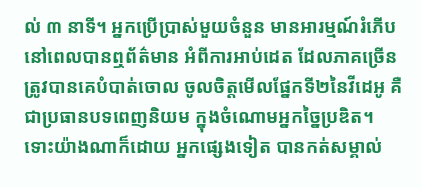ល់ ៣ នាទី។ អ្នកប្រើប្រាស់មួយចំនួន មានអារម្មណ៍រំភើប នៅពេលបានឮព័ត៌មាន អំពីការអាប់ដេត ដែលភាគច្រើន ត្រូវបានគេបំបាត់ចោល ចូលចិត្តមើលផ្នែកទី២នៃវីដេអូ គឺជាប្រធានបទពេញនិយម ក្នុងចំណោមអ្នកច្នៃប្រឌិត។
ទោះយ៉ាងណាក៏ដោយ អ្នកផ្សេងទៀត បានកត់សម្គាល់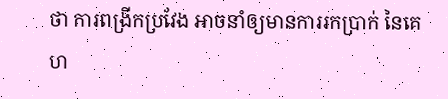ថា ការពង្រីកប្រវែង អាចនាំឲ្យមានការរកប្រាក់ នៃគេហ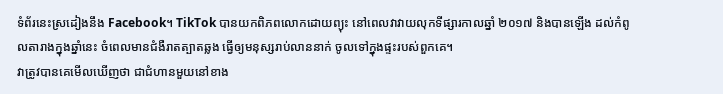ទំព័រនេះស្រដៀងនឹង Facebook។ TikTok បានយកពិភពលោកដោយព្យុះ នៅពេលវាវាយលុកទីផ្សារកាលឆ្នាំ ២០១៧ និងបានឡើង ដល់កំពូលតារាងក្នុងឆ្នាំនេះ ចំពេលមានជំងឺរាតត្បាតឆ្លង ធ្វើឲ្យមនុស្សរាប់លាននាក់ ចូលទៅក្នុងផ្ទះរបស់ពួកគេ។
វាត្រូវបានគេមើលឃើញថា ជាជំហានមួយនៅខាង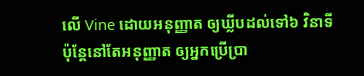លើ Vine ដោយអនុញ្ញាត ឲ្យឃ្លីបដល់ទៅ៦ វិនាទី ប៉ុន្តែនៅតែអនុញ្ញាត ឲ្យអ្នកប្រើប្រា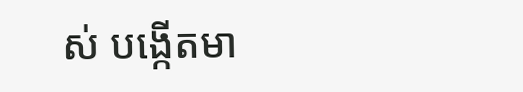ស់ បង្កើតមា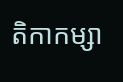តិកាកម្សា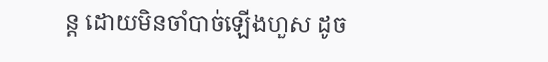ន្ត ដោយមិនចាំបាច់ឡើងហួស ដូច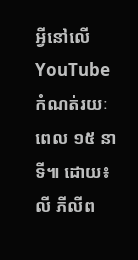អ្វីនៅលើ YouTube កំណត់រយៈពេល ១៥ នាទី៕ ដោយ៖លី ភីលីព